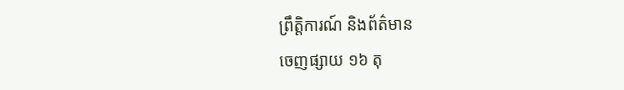ព្រឹត្តិការណ៍ និងព័ត៌មាន
ចេញផ្សាយ ១៦ តុ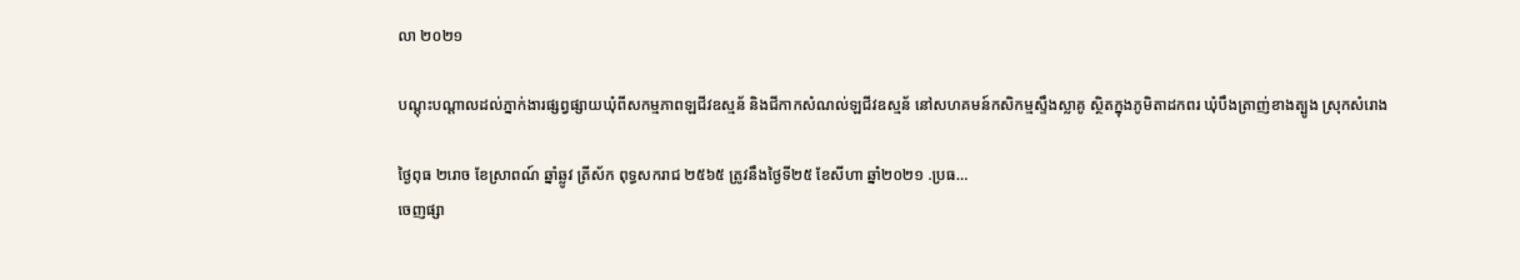លា ២០២១

បណ្តុះបណ្តាលដល់ភ្នាក់ងារផ្សព្វផ្សាយឃុំពីសកម្មភាពឡជីវឧស្មន័ និងជីកាកសំណល់ឡជីវឧស្មន័ នៅសហគមន៍កសិកម្មស្ទឹងស្លាគូ ស្ថិតក្នុងភូមិតាដកពរ ឃុំបឹងត្រាញ់ខាងត្បូង ស្រុកសំរោង

ថ្ងៃពុធ ២រោច ខែស្រាពណ៍ ឆ្នាំឆ្លូវ ត្រីស័ក ពុទ្ធសករាជ ២៥៦៥ ត្រូវនឹងថ្ងៃទី២៥ ខែសីហា ឆ្នាំ២០២១ .ប្រធ...
ចេញផ្សា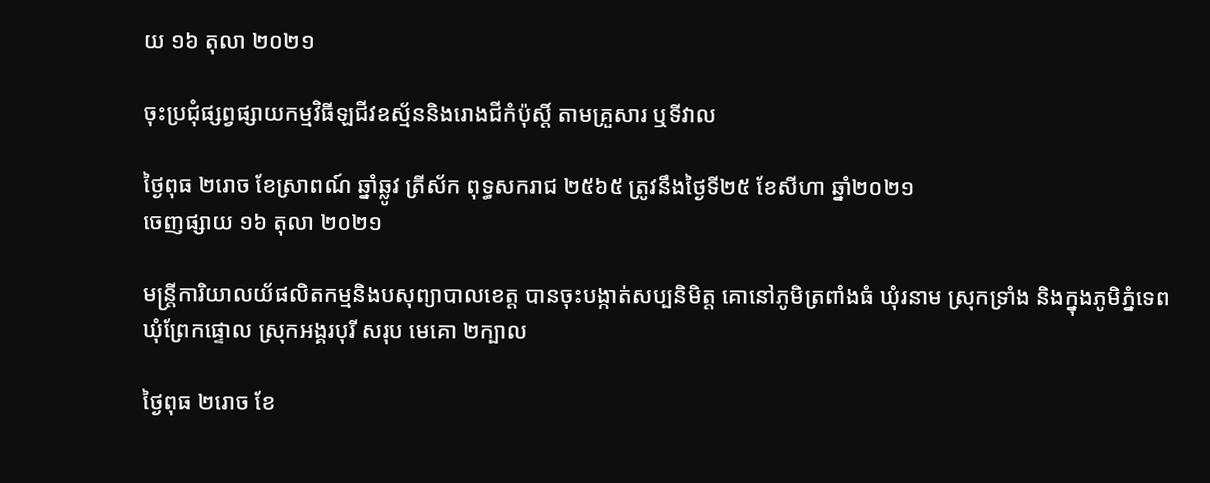យ ១៦ តុលា ២០២១

ចុះប្រជុំផ្សព្វផ្សាយកម្មវិធីឡជីវឧស្ម័ននិងរោងជីកំប៉ុស្តិ៍ តាមគ្រួសារ ឬទីវាល

ថ្ងៃពុធ ២រោច ខែស្រាពណ៍ ឆ្នាំឆ្លូវ ត្រីស័ក ពុទ្ធសករាជ ២៥៦៥ ត្រូវនឹងថ្ងៃទី២៥ ខែសីហា ឆ្នាំ២០២១
ចេញផ្សាយ ១៦ តុលា ២០២១

មន្រ្តីការិយាលយ័ផលិតកម្មនិងបសុព្យាបាលខេត្ត បានចុះបង្កាត់សប្បនិមិត្ត គោនៅភូមិត្រពាំងធំ ឃុំរនាម ស្រុកទ្រាំង និងក្នុងភូមិភ្នំទេព ឃុំព្រែកផ្ទោល ស្រុកអង្គរបុរី សរុប មេគោ ២ក្បាល

ថ្ងៃពុធ ២រោច ខែ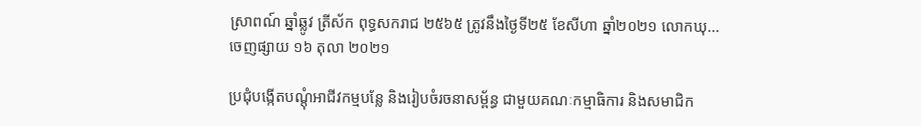ស្រាពណ៍ ឆ្នាំឆ្លូវ ត្រីស័ក ពុទ្ធសករាជ ២៥៦៥ ត្រូវនឹងថ្ងៃទី២៥ ខែសីហា ឆ្នាំ២០២១ លោកឃុ...
ចេញផ្សាយ ១៦ តុលា ២០២១

ប្រជុំបង្កើតបណ្ដុំអាជីវកម្មបន្លែ និងរៀបចំរចនាសម្ព័ន្ធ ជាមួយគណៈកម្មាធិការ និងសមាជិក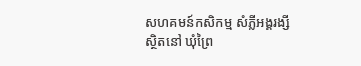សហគមន៍កសិកម្ម សំភ្លីអង្គរង្សី ស្ថិតនៅ ឃុំព្រៃ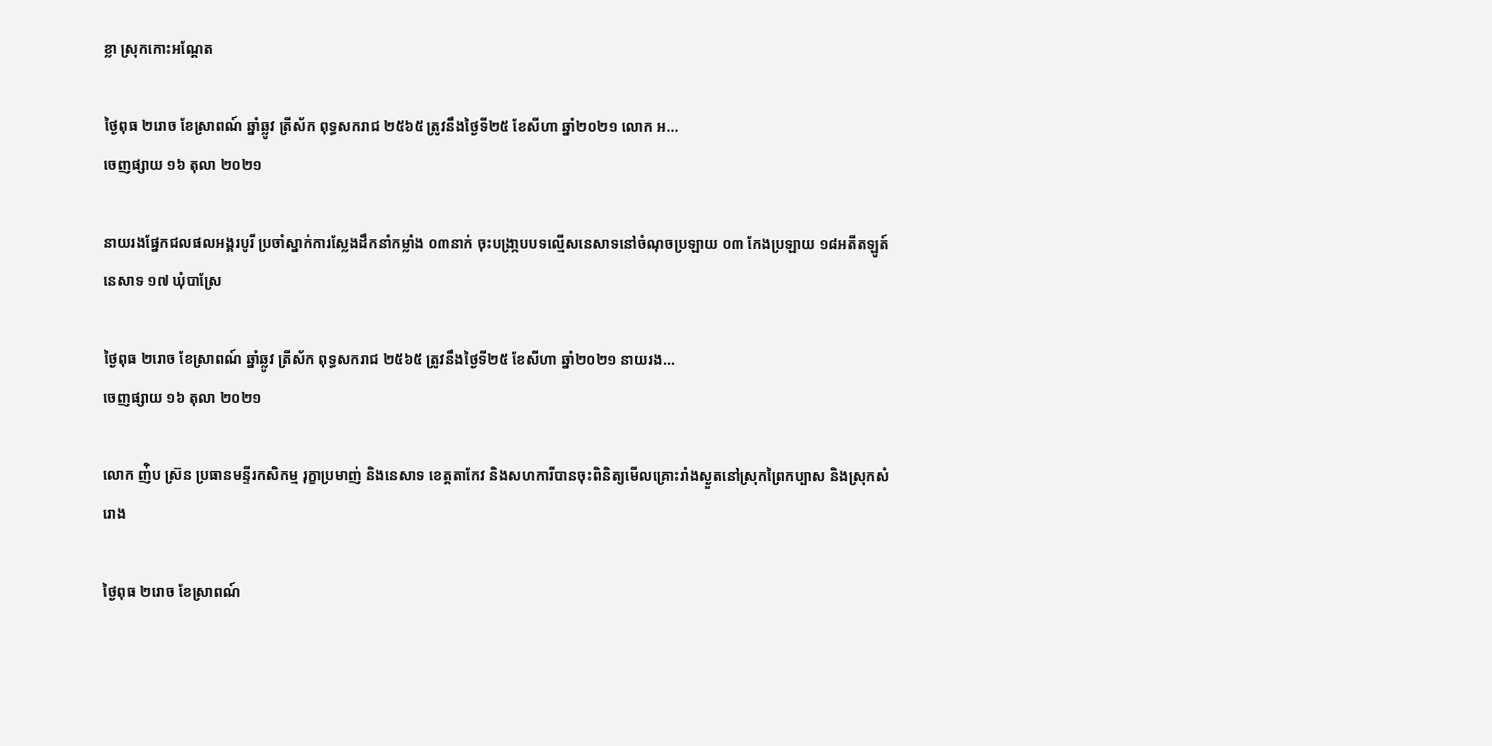ខ្លា ស្រុកកោះអណ្តែត

ថ្ងៃពុធ ២រោច ខែស្រាពណ៍ ឆ្នាំឆ្លូវ ត្រីស័ក ពុទ្ធសករាជ ២៥៦៥ ត្រូវនឹងថ្ងៃទី២៥ ខែសីហា ឆ្នាំ២០២១ លោក អ...
ចេញផ្សាយ ១៦ តុលា ២០២១

នាយរងផ្នែកជលផលអង្គរបូរី ប្រចាំស្នាក់ការស្លែងដឹកនាំកម្លាំង ០៣នាក់ ចុះបង្រា្កបបទល្មើសនេសាទនៅចំណុចប្រឡាយ ០៣ កែងប្រឡាយ ១៨អតីតឡូត៍នេសាទ ១៧ ឃុំបាស្រែ

ថ្ងៃពុធ ២រោច ខែស្រាពណ៍ ឆ្នាំឆ្លូវ ត្រីស័ក ពុទ្ធសករាជ ២៥៦៥ ត្រូវនឹងថ្ងៃទី២៥ ខែសីហា ឆ្នាំ២០២១ នាយរង...
ចេញផ្សាយ ១៦ តុលា ២០២១

លោក ញ់ិប ស្រ៊ន ប្រធានមន្ទីរកសិកម្ម រុក្ខាប្រមាញ់ និងនេសាទ ខេត្តតាកែវ និងសហការីបានចុះពិនិត្យមើលគ្រោះរាំងស្ងួតនៅស្រុកព្រៃកប្បាស និងស្រុកសំរោង

ថ្ងៃពុធ ២រោច ខែស្រាពណ៍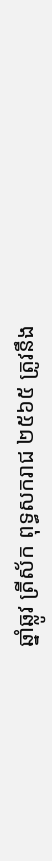ឆ្នាំឆ្លូវ ត្រីស័ក ពុទ្ធសករាជ ២៥៦៥ ត្រូវនឹង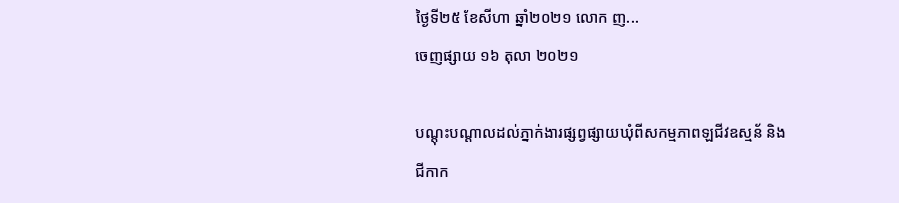ថ្ងៃទី២៥ ខែសីហា ឆ្នាំ២០២១ លោក ញ...
ចេញផ្សាយ ១៦ តុលា ២០២១

បណ្តុះបណ្តាលដល់ភ្នាក់ងារផ្សព្វផ្សាយឃុំពីសកម្មភាពឡជីវឧស្មន័ និងជីកាក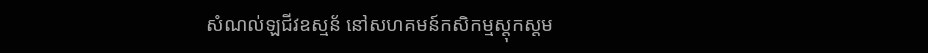សំណល់ឡជីវឧស្មន័ នៅសហគមន៍កសិកម្មស្តុកស្តម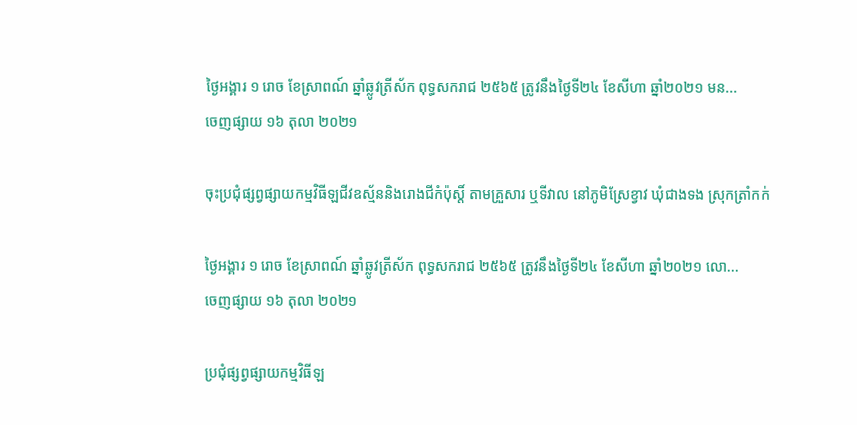ថ្ងៃអង្គារ ១ រោច ខែស្រាពណ៍ ឆ្នាំឆ្លូវត្រីស័ក ពុទ្ធសករាជ ២៥៦៥ ត្រូវនឹងថ្ងៃទី២៤ ខែសីហា ឆ្នាំ២០២១ មន...
ចេញផ្សាយ ១៦ តុលា ២០២១

ចុះប្រជុំផ្សព្វផ្សាយកម្មវិធីឡជីវឧស្ម័ននិងរោងជីកំប៉ុស្តិ៍ តាមគ្រួសារ ឬទីវាល នៅភូមិស្រែខ្វាវ ឃុំជាងទង ស្រុកត្រាំកក់

ថ្ងៃអង្គារ ១ រោច ខែស្រាពណ៍ ឆ្នាំឆ្លូវត្រីស័ក ពុទ្ធសករាជ ២៥៦៥ ត្រូវនឹងថ្ងៃទី២៤ ខែសីហា ឆ្នាំ២០២១ លោ...
ចេញផ្សាយ ១៦ តុលា ២០២១

ប្រជុំផ្សព្វផ្សាយកម្មវិធីឡ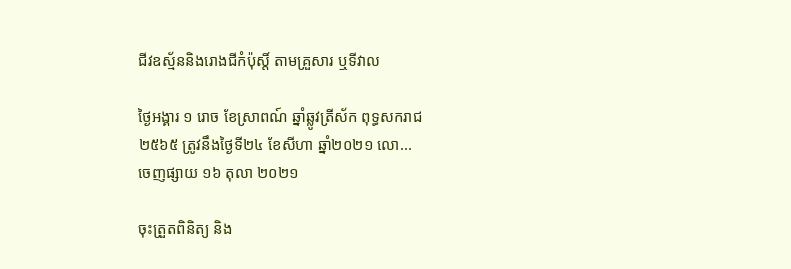ជីវឧស្ម័ននិងរោងជីកំប៉ុស្តិ៍ តាមគ្រួសារ ឬទីវាល

ថ្ងៃអង្គារ ១ រោច ខែស្រាពណ៍ ឆ្នាំឆ្លូវត្រីស័ក ពុទ្ធសករាជ ២៥៦៥ ត្រូវនឹងថ្ងៃទី២៤ ខែសីហា ឆ្នាំ២០២១ លោ...
ចេញផ្សាយ ១៦ តុលា ២០២១

ចុះត្រួតពិនិត្យ និង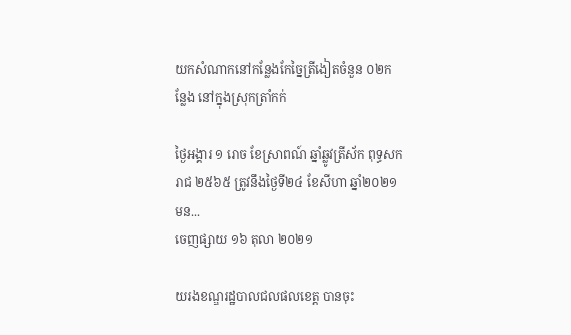យកសំណាកនៅកន្លែងកែច្នៃត្រីងៀតចំនួន ០២កន្លែង នៅក្នុងស្រុកត្រាំកក់

ថ្ងៃអង្គារ ១ រោច ខែស្រាពណ៍ ឆ្នាំឆ្លូវត្រីស័ក ពុទ្ធសករាជ ២៥៦៥ ត្រូវនឹងថ្ងៃទី២៤ ខែសីហា ឆ្នាំ២០២១ មន...
ចេញផ្សាយ ១៦ តុលា ២០២១

យរងខណ្ឌរដ្ឋបាលជលផលខេត្ត បានចុះ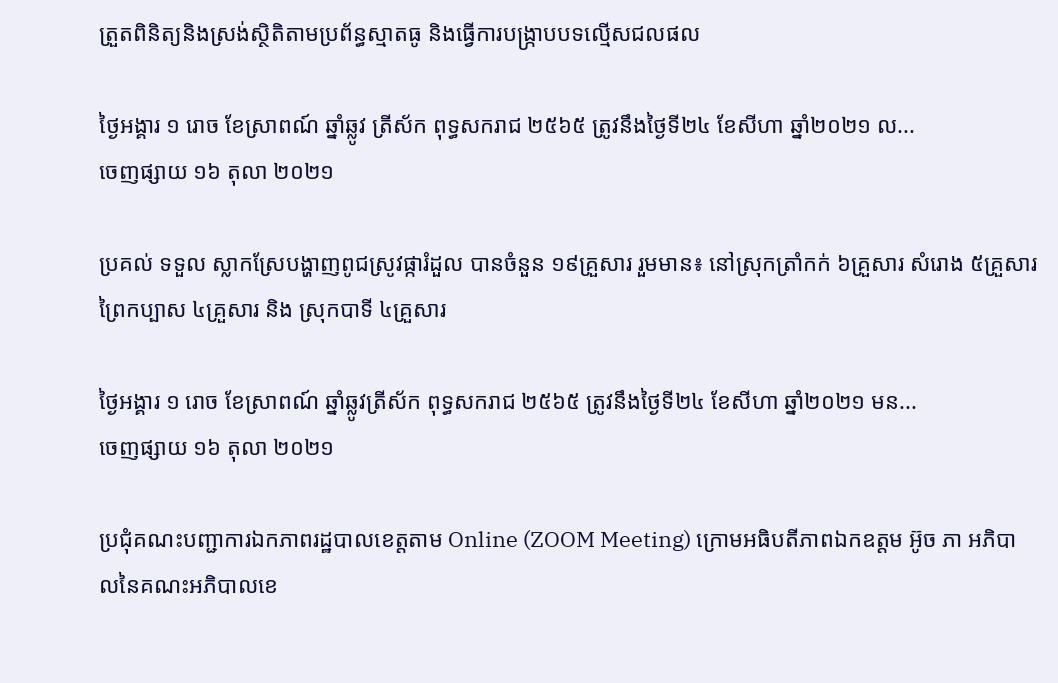ត្រួតពិនិត្យនិងស្រង់ស្ថិតិតាមប្រព័ន្ធស្មាតធូ និងធ្វើការបង្រ្កាបបទល្មើសជលផល

ថ្ងៃអង្គារ ១ រោច ខែស្រាពណ៍ ឆ្នាំឆ្លូវ ត្រីស័ក ពុទ្ធសករាជ ២៥៦៥ ត្រូវនឹងថ្ងៃទី២៤ ខែសីហា ឆ្នាំ២០២១ ល...
ចេញផ្សាយ ១៦ តុលា ២០២១

ប្រគល់ ទទួល ស្លាកស្រែបង្ហាញពូជស្រូវផ្ការំដួល បានចំនួន ១៩គ្រួសារ រួមមាន៖ នៅស្រុកត្រាំកក់ ៦គ្រួសារ សំរោង ៥គ្រួសារ ព្រៃកប្បាស ៤គ្រួសារ និង ស្រុកបាទី ៤គ្រួសារ

ថ្ងៃអង្គារ ១ រោច ខែស្រាពណ៍ ឆ្នាំឆ្លូវត្រីស័ក ពុទ្ធសករាជ ២៥៦៥ ត្រូវនឹងថ្ងៃទី២៤ ខែសីហា ឆ្នាំ២០២១ មន...
ចេញផ្សាយ ១៦ តុលា ២០២១

ប្រជុំគណះបញ្ជាការឯកភាពរដ្ឋបាលខេត្តតាម Online (ZOOM Meeting) ក្រោមអធិបតីភាពឯកឧត្តម អ៊ូច ភា អភិបាលនៃគណះអភិបាលខេ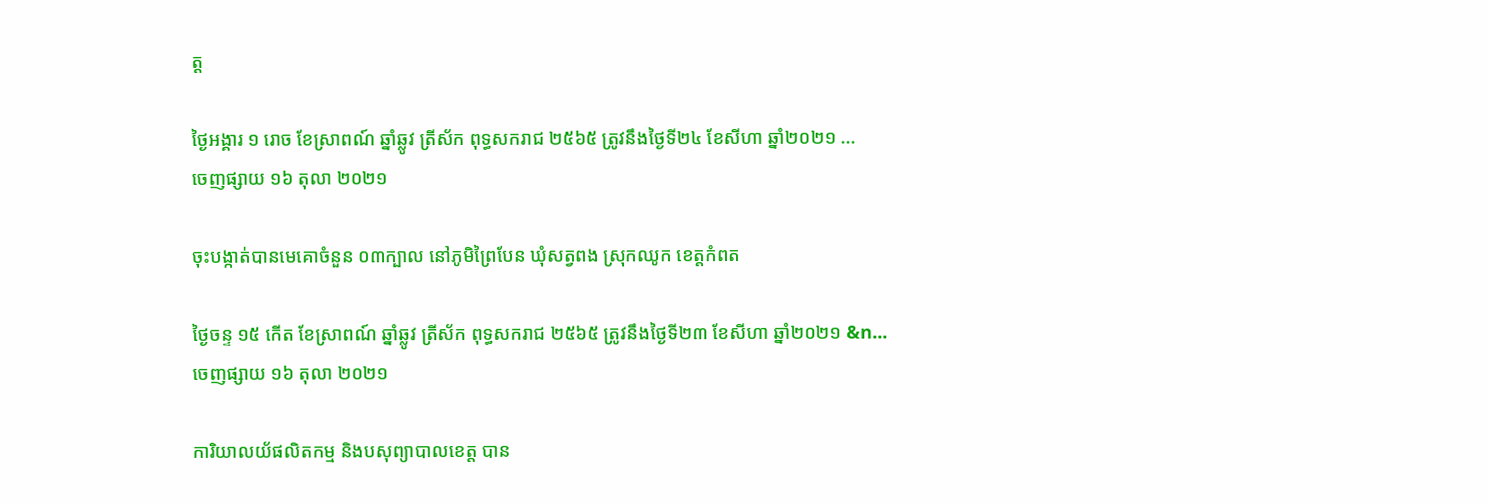ត្ត

ថ្ងៃអង្គារ ១ រោច ខែស្រាពណ៍ ឆ្នាំឆ្លូវ ត្រីស័ក ពុទ្ធសករាជ ២៥៦៥ ត្រូវនឹងថ្ងៃទី២៤ ខែសីហា ឆ្នាំ២០២១ ...
ចេញផ្សាយ ១៦ តុលា ២០២១

ចុះបង្កាត់បានមេគោចំនួន ០៣ក្បាល នៅភូមិព្រៃបែន ឃុំសត្វពង ស្រុកឈូក ខេត្តកំពត

ថ្ងៃចន្ទ ១៥ កើត ខែស្រាពណ៍ ឆ្នាំឆ្លូវ ត្រីស័ក ពុទ្ធសករាជ ២៥៦៥ ត្រូវនឹងថ្ងៃទី២៣ ខែសីហា ឆ្នាំ២០២១ &n...
ចេញផ្សាយ ១៦ តុលា ២០២១

ការិយាលយ័ផលិតកម្ម និងបសុព្យាបាលខេត្ត បាន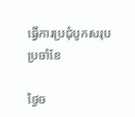ធ្វើការប្រជុំបូកសរុបប្រចាំខែ

ថ្ងៃច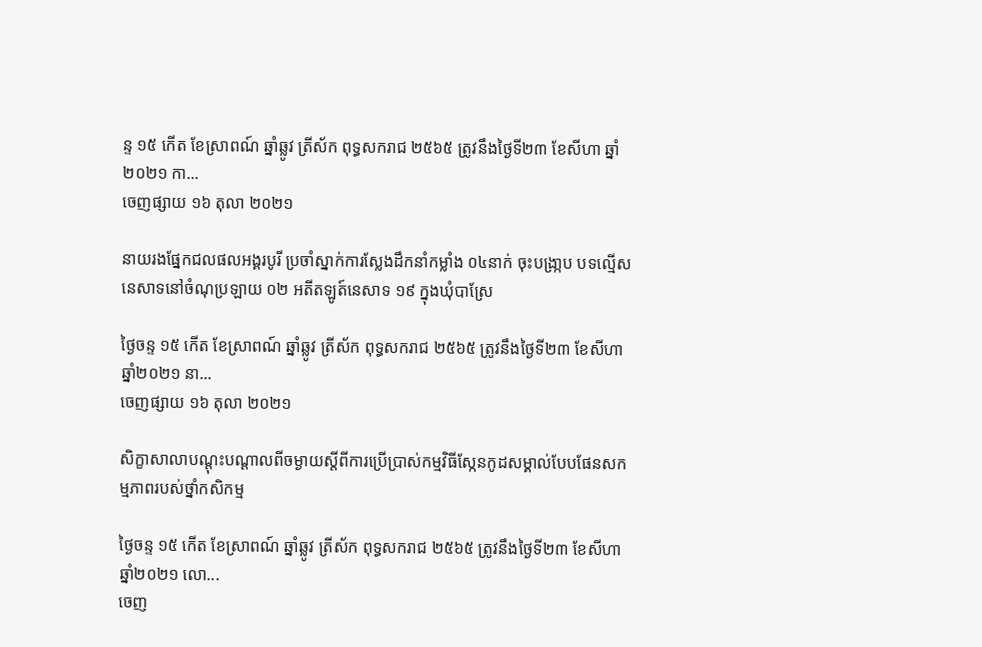ន្ទ ១៥ កើត ខែស្រាពណ៍ ឆ្នាំឆ្លូវ ត្រីស័ក ពុទ្ធសករាជ ២៥៦៥ ត្រូវនឹងថ្ងៃទី២៣ ខែសីហា ឆ្នាំ២០២១ កា...
ចេញផ្សាយ ១៦ តុលា ២០២១

នាយរងផ្នែកជលផលអង្គរបូរី ប្រចាំស្នាក់ការស្លែងដឹកនាំកម្លាំង ០៤នាក់ ចុះបង្រា្កប បទល្មើសនេសាទនៅចំណុប្រឡាយ ០២ អតីតឡូត៍នេសាទ ១៩ ក្នុងឃុំបាស្រែ

ថ្ងៃចន្ទ ១៥ កើត ខែស្រាពណ៍ ឆ្នាំឆ្លូវ ត្រីស័ក ពុទ្ធសករាជ ២៥៦៥ ត្រូវនឹងថ្ងៃទី២៣ ខែសីហា ឆ្នាំ២០២១ នា...
ចេញផ្សាយ ១៦ តុលា ២០២១

សិក្ខាសាលាបណ្ដុះបណ្ដាលពីចម្ងាយស្តីពីការប្រើប្រាស់កម្មវិធីស្កែនកូដសម្គាល់បែបផែនសកម្មភាពរបស់ថ្នាំកសិកម្ម

ថ្ងៃចន្ទ ១៥ កើត ខែស្រាពណ៍ ឆ្នាំឆ្លូវ ត្រីស័ក ពុទ្ធសករាជ ២៥៦៥ ត្រូវនឹងថ្ងៃទី២៣ ខែសីហា ឆ្នាំ២០២១ លោ...
ចេញ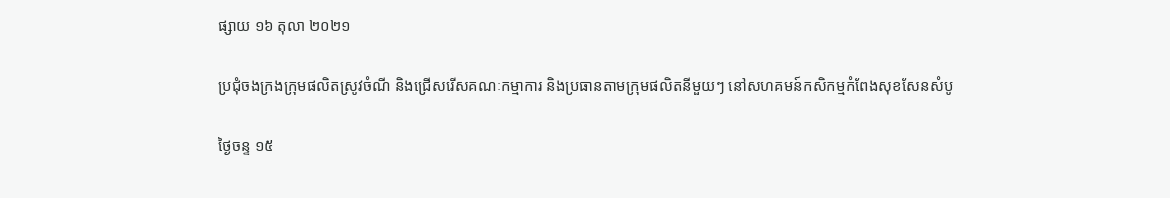ផ្សាយ ១៦ តុលា ២០២១

ប្រជុំចងក្រងក្រុមផលិតស្រូវចំណី និងជ្រើសរើសគណៈកម្មាការ និងប្រធានតាមក្រុមផលិតនីមួយៗ នៅសហគមន៍កសិកម្មកំពែងសុខសែនសំបូ

ថ្ងៃចន្ទ ១៥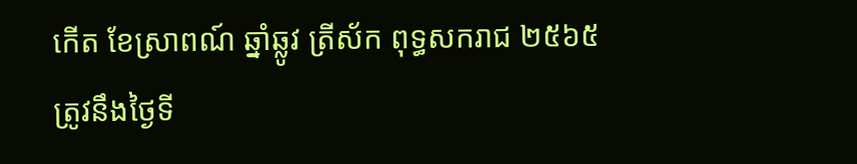កើត ខែស្រាពណ៍ ឆ្នាំឆ្លូវ ត្រីស័ក ពុទ្ធសករាជ ២៥៦៥ ត្រូវនឹងថ្ងៃទី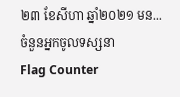២៣ ខែសីហា ឆ្នាំ២០២១ មន...
ចំនួនអ្នកចូលទស្សនា
Flag Counter